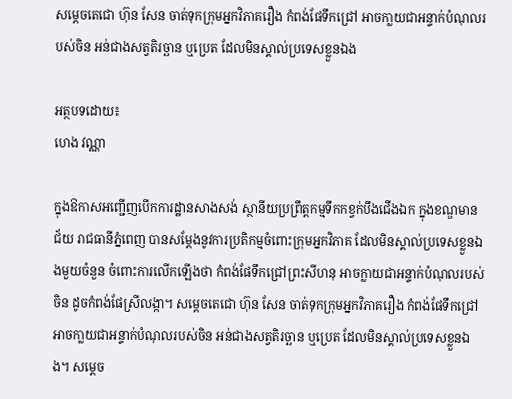សម្ដេចតេជោ ហ៊ុន សែន ចាត់ទុកក្រុមអ្នកវិភាគរឿង កំពង់ផែទឹកជ្រៅ អាចកា្លយជាអន្ទាក់បំណុលរបស់ចិន អន់ជាងសត្វតិរច្ឆាន ឬប្រេត ដែលមិនស្គាល់ប្រទេសខ្លួនឯង

អត្ថបទដោយ៖
ហេង វណ្ណា

ក្នុងឱកាសអញ្ជើញបើកការដ្ឋានសាងសង់ ស្ថានីយប្រព្រឹត្តកម្មទឹកកខ្វក់បឹងជើងឯក ក្នុងខណ្ឌមានជ័យ រាជធានីភ្នំពេញ បានសម្ដែងនូវការប្រតិកម្មចំពោះក្រុមអ្នកវិភាគ ដែលមិនស្គាល់ប្រទេសខ្លួនឯងមួយចំនួន ចំពោះការលើកឡើងថា កំពង់ផែទឹកជ្រៅព្រះសីហនុ អាចក្លាយជាអន្ទាក់បំណុលរបស់ចិន ដូចកំពង់ផែស្រីលង្កា។ សម្ដេចតេជោ ហ៊ុន សែន ចាត់ទុកក្រុមអ្នកវិភាគរឿង កំពង់ផែទឹកជ្រៅ អាចកា្លយជាអន្ទាក់បំណុលរបស់ចិន អន់ជាងសត្វតិរច្ឆាន ឬប្រេត ដែលមិនស្គាល់ប្រទេសខ្លួនឯង។ សម្តេច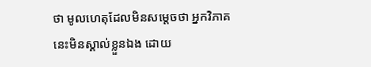ថា មូលហេតុដែលមិនសម្ដេចថា អ្នកវិភាគនេះមិនស្គាល់ខ្លួនឯង ដោយ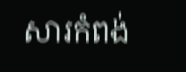សារកំពង់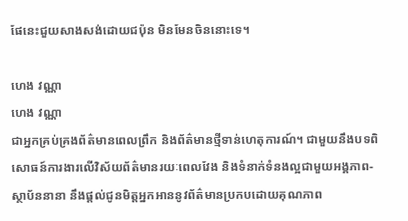ផែនេះជួយសាងសង់ដោយជប៉ុន មិនមែនចិននោះទេ។

ហេង វណ្ណា
ហេង វណ្ណា
ជាអ្នកគ្រប់គ្រងព័ត៌មានពេលព្រឹក និងព័ត៌មានថ្មីទាន់ហេតុការណ៍។ ជាមួយនឹងបទពិសោធន៍ការងារលើវិស័យព័ត៌មានរយៈពេលវែង និងទំនាក់ទំនងល្អជាមួយអង្គភាព-ស្ថាប័ននានា នឹងផ្ដល់ជូនមិត្តអ្នកអាននូវព័ត៌មានប្រកបដោយគុណភាព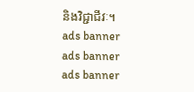និងវិជ្ជាជីវៈ។
ads banner
ads banner
ads banner